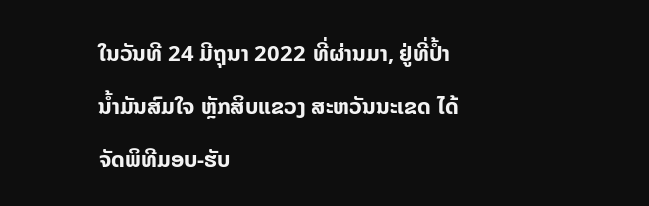ໃນວັນທີ 24 ມີຖຸນາ 2022 ທີ່ຜ່ານມາ, ຢູ່ທີ່ປ້ຳນ້ຳມັນສົມໃຈ ຫຼັກສິບແຂວງ ສະຫວັນນະເຂດ ໄດ້ຈັດພິທີມອບ-ຮັບ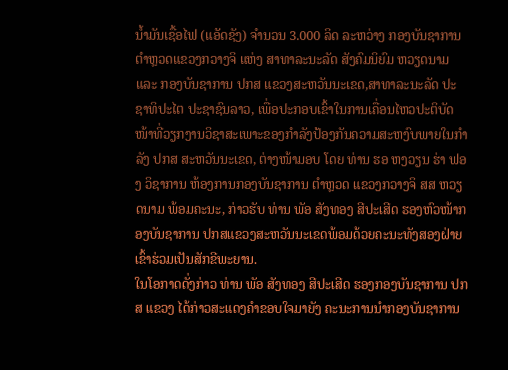ນໍ້າມັນເຊື້ອໄຟ (ແອັດຊັງ) ຈໍານວນ 3.000 ລິດ ລະຫວ່າງ ກອງບັນຊາການ ຕຳຫຼວດແຂວງກວາງຈິ ແຫ່ງ ສາທາລະນະລັດ ສັງຄົມນິຍົມ ຫວຽດນາມ ແລະ ກອງບັນຊາການ ປກສ ແຂວງສະຫວັນນະເຂດ,ສາທາລະນະລັດ ປະຊາທິປະໄຕ ປະຊາຊົນລາວ, ເພື່ອປະກອບເຂົ້າໃນການເຄື່ອນໄຫວປະຕິບັດໜ້າທີ່ວຽກງານວິຊາສະເພາະຂອງກຳລັງປ້ອງກັນຄວາມສະຫງົບພາຍໃນກຳລັງ ປກສ ສະຫວັນນະເຂດ, ຕ່າງໜ້າມອບ ໂດຍ ທ່ານ ຮອ ຫງວຽນ ຮ່າ ຟອງ ວິຊາການ ຫ້ອງການກອງບັນຊາການ ຕຳຫຼວດ ແຂວງກວາງຈິ ສສ ຫວຽດນາມ ພ້ອມຄະນະ, ກ່າວຮັບ ທ່ານ ພັອ ສັງທອງ ສີປະເສີດ ຮອງຫົວໜ້າກອງບັນຊາການ ປກສແຂວງສະຫວັນນະເຂດພ້ອມດ້ວຍຄະນະທັງສອງຝ່າຍເຂົ້າຮ່ວມເປັນສັກຂີພະຍານ.
ໃນໂອກາດດັ່ງກ່າວ ທ່ານ ພັອ ສັງທອງ ສີປະເສີດ ຮອງກອງບັນຊາການ ປກສ ແຂວງ ໄດ້ກ່າວສະແດງຄໍາຂອບໃຈມາຍັງ ຄະນະການນຳກອງບັນຊາການ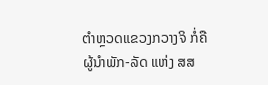ຕຳຫຼວດແຂວງກວາງຈິ ກໍ່ຄືຜູ້ນຳພັກ-ລັດ ແຫ່ງ ສສ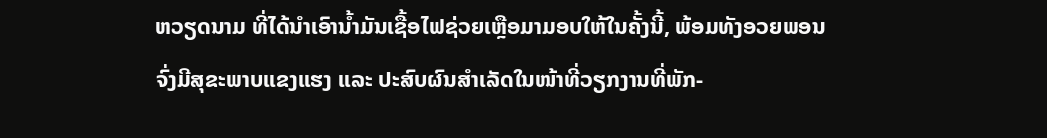ຫວຽດນາມ ທີ່ໄດ້ນຳເອົານ້ຳມັນເຊື້ອໄຟຊ່ວຍເຫຼືອມາມອບໃຫ້ໃນຄັ້ງນີ້, ພ້ອມທັງອວຍພອນຈົ່ງມີສຸຂະພາບແຂງແຮງ ແລະ ປະສົບຜົນສໍາເລັດໃນໜ້າທີ່ວຽກງານທີ່ພັກ-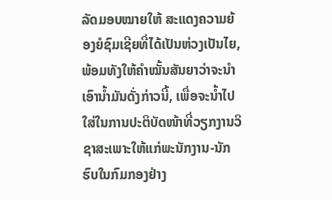ລັດມອບໝາຍໃຫ້ ສະແດງຄວາມຍ້ອງຍໍຊົມເຊີຍທີ່ໄດ້ເປັນຫ່ວງເປັນໄຍ, ພ້ອມທັງໃຫ້ຄຳໝັ້ນສັນຍາວ່າຈະນຳເອົານ້ຳມັນດັ່ງກ່າວນີ້, ເພື່ອຈະນ້ຳໄປໃສ່ໃນການປະຕິບັດໜ້າທີ່ວຽກງານວິຊາສະເພາະໃຫ້ແກ່ພະນັກງານ-ນັກຮົບໃນກົມກອງຢ່າງ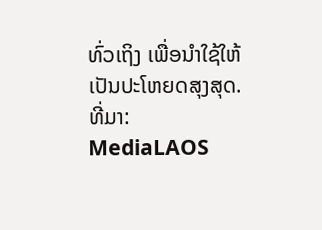ທົ່ວເຖິງ ເພື່ອນຳໃຊ້ໃຫ້ເປັນປະໂຫຍດສຸງສຸດ.
ທີ່ມາ: MediaLAOS